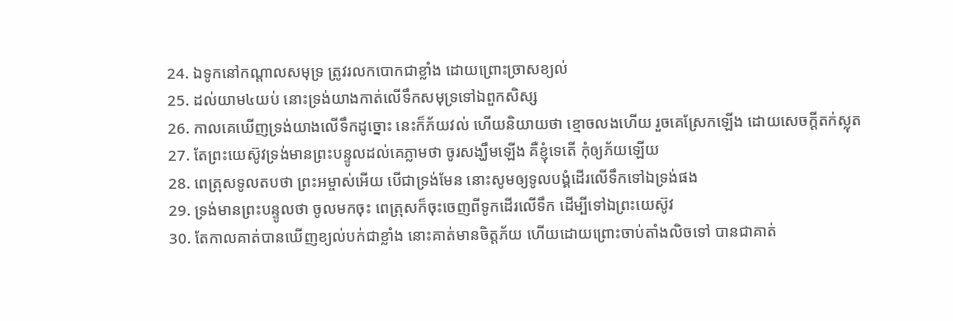24. ឯទូកនៅកណ្តាលសមុទ្រ ត្រូវរលកបោកជាខ្លាំង ដោយព្រោះច្រាសខ្យល់
25. ដល់យាម៤យប់ នោះទ្រង់យាងកាត់លើទឹកសមុទ្រទៅឯពួកសិស្ស
26. កាលគេឃើញទ្រង់យាងលើទឹកដូច្នោះ នេះក៏ភ័យវល់ ហើយនិយាយថា ខ្មោចលងហើយ រួចគេស្រែកឡើង ដោយសេចក្ដីតក់ស្លុត
27. តែព្រះយេស៊ូវទ្រង់មានព្រះបន្ទូលដល់គេភ្លាមថា ចូរសង្ឃឹមឡើង គឺខ្ញុំទេតើ កុំឲ្យភ័យឡើយ
28. ពេត្រុសទូលតបថា ព្រះអម្ចាស់អើយ បើជាទ្រង់មែន នោះសូមឲ្យទូលបង្គំដើរលើទឹកទៅឯទ្រង់ផង
29. ទ្រង់មានព្រះបន្ទូលថា ចូលមកចុះ ពេត្រុសក៏ចុះចេញពីទូកដើរលើទឹក ដើម្បីទៅឯព្រះយេស៊ូវ
30. តែកាលគាត់បានឃើញខ្យល់បក់ជាខ្លាំង នោះគាត់មានចិត្តភ័យ ហើយដោយព្រោះចាប់តាំងលិចទៅ បានជាគាត់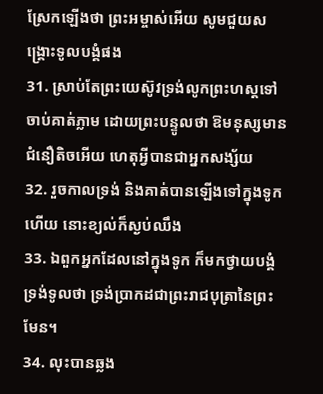ស្រែកឡើងថា ព្រះអម្ចាស់អើយ សូមជួយសង្គ្រោះទូលបង្គំផង
31. ស្រាប់តែព្រះយេស៊ូវទ្រង់លូកព្រះហស្តទៅចាប់គាត់ភ្លាម ដោយព្រះបន្ទូលថា ឱមនុស្សមានជំនឿតិចអើយ ហេតុអ្វីបានជាអ្នកសង្ស័យ
32. រួចកាលទ្រង់ និងគាត់បានឡើងទៅក្នុងទូកហើយ នោះខ្យល់ក៏ស្ងប់ឈឹង
33. ឯពួកអ្នកដែលនៅក្នុងទូក ក៏មកថ្វាយបង្គំទ្រង់ទូលថា ទ្រង់ប្រាកដជាព្រះរាជបុត្រានៃព្រះមែន។
34. លុះបានឆ្លង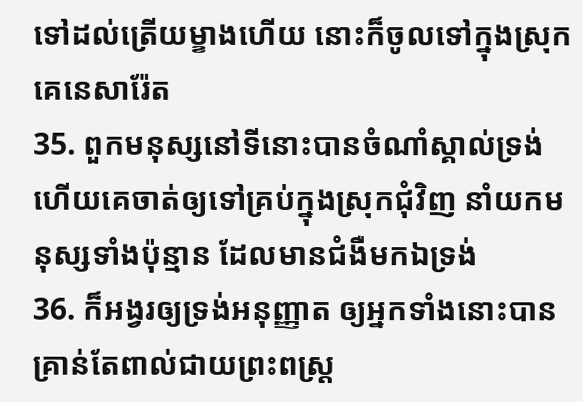ទៅដល់ត្រើយម្ខាងហើយ នោះក៏ចូលទៅក្នុងស្រុកគេនេសារ៉ែត
35. ពួកមនុស្សនៅទីនោះបានចំណាំស្គាល់ទ្រង់ ហើយគេចាត់ឲ្យទៅគ្រប់ក្នុងស្រុកជុំវិញ នាំយកមនុស្សទាំងប៉ុន្មាន ដែលមានជំងឺមកឯទ្រង់
36. ក៏អង្វរឲ្យទ្រង់អនុញ្ញាត ឲ្យអ្នកទាំងនោះបានគ្រាន់តែពាល់ជាយព្រះពស្ត្រ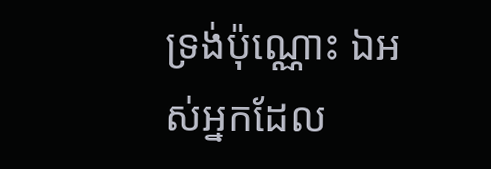ទ្រង់ប៉ុណ្ណោះ ឯអស់អ្នកដែល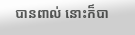បានពាល់ នោះក៏បា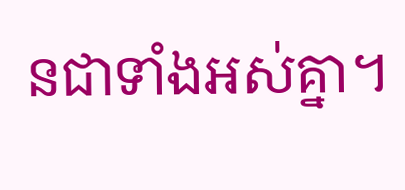នជាទាំងអស់គ្នា។